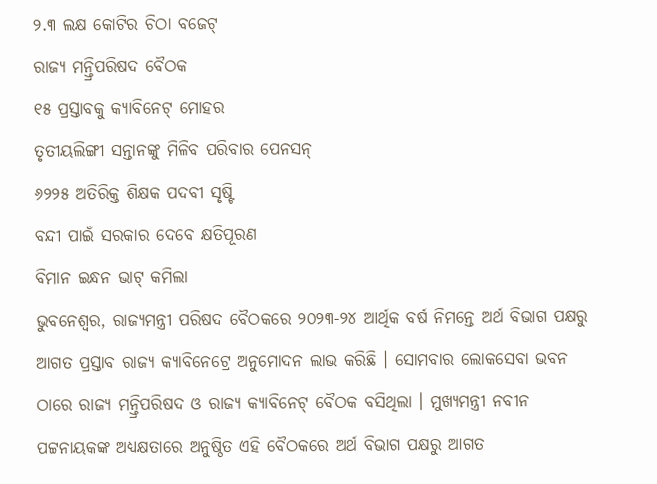୨.୩ ଲକ୍ଷ କୋଟିର ଚିଠା ବଜେଟ୍
ରାଜ୍ୟ ମନ୍ତ୍ରିପରିଷଦ ବୈଠକ
୧୫ ପ୍ରସ୍ତାବକୁ କ୍ୟାବିନେଟ୍ ମୋହର
ତୃତୀୟଲିଙ୍ଗୀ ସନ୍ତାନଙ୍କୁ ମିଳିବ ପରିବାର ପେନସନ୍
୬୨୨୫ ଅତିରିକ୍ତ ଶିକ୍ଷକ ପଦବୀ ସୃଷ୍ଟି
ବନ୍ଦୀ ପାଇଁ ସରକାର ଦେବେ କ୍ଷତିପୂରଣ
ବିମାନ ଇନ୍ଧନ ଭାଟ୍ କମିଲା
ଭୁବନେଶ୍ୱର, ରାଜ୍ୟମନ୍ତ୍ରୀ ପରିଷଦ ବୈଠକରେ ୨୦୨୩-୨୪ ଆର୍ଥିକ ବର୍ଷ ନିମନ୍ତେ ଅର୍ଥ ବିଭାଗ ପକ୍ଷରୁ ଆଗତ ପ୍ରସ୍ତାବ ରାଜ୍ୟ କ୍ୟାବିନେଟ୍ରେ ଅନୁମୋଦନ ଲାଭ କରିଛି । ସୋମବାର ଲୋକସେବା ଭବନ ଠାରେ ରାଜ୍ୟ ମନ୍ତ୍ରିପରିଷଦ ଓ ରାଜ୍ୟ କ୍ୟାବିନେଟ୍ ବୈଠକ ବସିଥିଲା । ମୁଖ୍ୟମନ୍ତ୍ରୀ ନବୀନ ପଟ୍ଟନାୟକଙ୍କ ଅଧ୍ୟକ୍ଷତାରେ ଅନୁଷ୍ଠିତ ଏହି ବୈଠକରେ ଅର୍ଥ ବିଭାଗ ପକ୍ଷରୁ ଆଗତ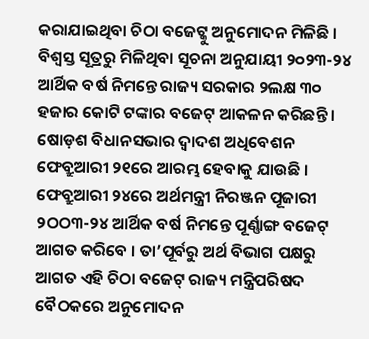କରାଯାଇଥିବା ଚିଠା ବଜେଟ୍କୁ ଅନୁମୋଦନ ମିଳିଛି । ବିଶ୍ୱସ୍ତ ସୂତ୍ରରୁ ମିଳିଥିବା ସୂଚନା ଅନୁଯାୟୀ ୨୦୨୩-୨୪ ଆର୍ଥିକ ବର୍ଷ ନିମନ୍ତେ ରାଜ୍ୟ ସରକାର ୨ଲକ୍ଷ ୩୦ ହଜାର କୋଟି ଟଙ୍କାର ବଜେଟ୍ ଆକଳନ କରିଛନ୍ତି । ଷୋଡ଼ଶ ବିଧାନସଭାର ଦ୍ୱାଦଶ ଅଧିବେଶନ ଫେବ୍ରୁଆରୀ ୨୧ରେ ଆରମ୍ଭ ହେବାକୁ ଯାଉଛି । ଫେବ୍ରୁଆରୀ ୨୪ରେ ଅର୍ଥମନ୍ତ୍ରୀ ନିରଞ୍ଜନ ପୂଜାରୀ ୨ଠଠ୩-୨୪ ଆର୍ଥିକ ବର୍ଷ ନିମନ୍ତେ ପୂର୍ଣ୍ଣାଙ୍ଗ ବଜେଟ୍ ଆଗତ କରିବେ । ତା’ପୂର୍ବରୁ ଅର୍ଥ ବିଭାଗ ପକ୍ଷରୁ ଆଗତ ଏହି ଚିଠା ବଜେଟ୍ ରାଜ୍ୟ ମନ୍ତ୍ରିପରିଷଦ ବୈଠକରେ ଅନୁମୋଦନ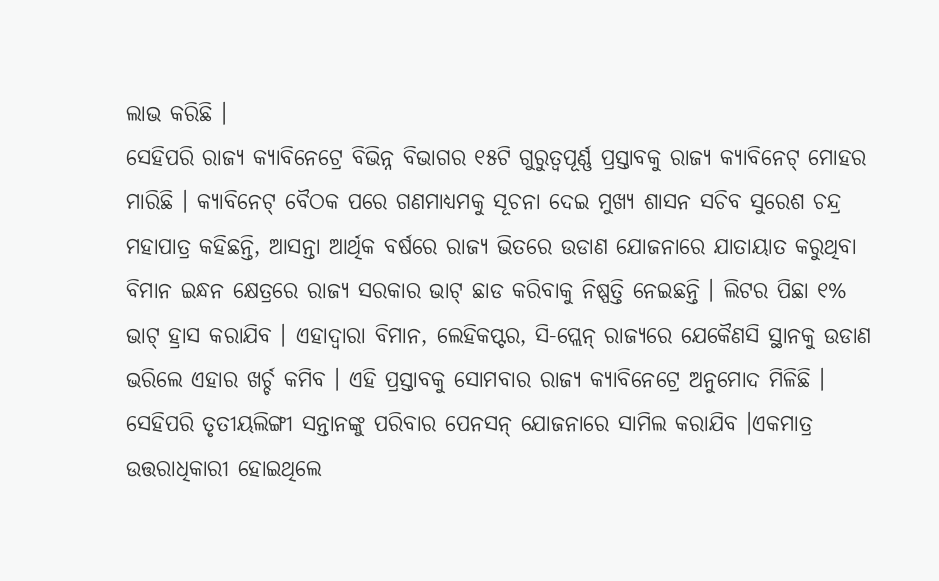ଲାଭ କରିଛି ।
ସେହିପରି ରାଜ୍ୟ କ୍ୟାବିନେଟ୍ରେ ବିଭିନ୍ନ ବିଭାଗର ୧୫ଟି ଗୁରୁତ୍ୱପୂର୍ଣ୍ଣ ପ୍ରସ୍ତାବକୁ ରାଜ୍ୟ କ୍ୟାବିନେଟ୍ ମୋହର ମାରିଛି । କ୍ୟାବିନେଟ୍ ବୈଠକ ପରେ ଗଣମାଧ୍ୟମକୁ ସୂଚନା ଦେଇ ମୁଖ୍ୟ ଶାସନ ସଚିବ ସୁରେଶ ଚନ୍ଦ୍ର ମହାପାତ୍ର କହିଛନ୍ତି, ଆସନ୍ତା ଆର୍ଥିକ ବର୍ଷରେ ରାଜ୍ୟ ଭିତରେ ଉଡାଣ ଯୋଜନାରେ ଯାତାୟାତ କରୁଥିବା ବିମାନ ଇନ୍ଧନ କ୍ଷେତ୍ରରେ ରାଜ୍ୟ ସରକାର ଭାଟ୍ ଛାଡ କରିବାକୁ ନିଷ୍ପତ୍ତି ନେଇଛନ୍ତି । ଲିଟର ପିଛା ୧% ଭାଟ୍ ହ୍ରାସ କରାଯିବ । ଏହାଦ୍ୱାରା ବିମାନ, ଲେହିକପ୍ଟର, ସି-ପ୍ଲେନ୍ ରାଜ୍ୟରେ ଯେକୈଣସି ସ୍ଥାନକୁ ଉଡାଣ ଭରିଲେ ଏହାର ଖର୍ଚ୍ଚ କମିବ । ଏହି ପ୍ରସ୍ତାବକୁ ସୋମବାର ରାଜ୍ୟ କ୍ୟାବିନେଟ୍ରେ ଅନୁମୋଦ ମିଳିଛି । ସେହିପରି ତୃତୀୟଲିଙ୍ଗୀ ସନ୍ତାନଙ୍କୁ ପରିବାର ପେନସନ୍ ଯୋଜନାରେ ସାମିଲ କରାଯିବ ।ଏକମାତ୍ର ଉତ୍ତରାଧିକାରୀ ହୋଇଥିଲେ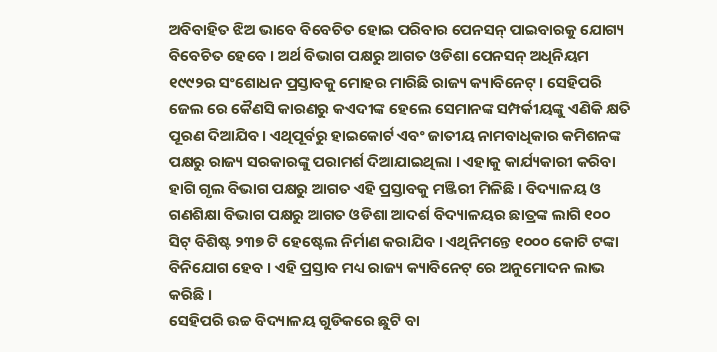ଅବିବାହିତ ଝିଅ ଭାବେ ବିବେଚିତ ହୋଇ ପରିବାର ପେନସନ୍ ପାଇବାରକୁ ଯୋଗ୍ୟ ବିବେଚିତ ହେବେ । ଅର୍ଥ ବିଭାଗ ପକ୍ଷରୁ ଆଗତ ଓଡିଶା ପେନସନ୍ ଅଧିନିୟମ ୧୯୯୨ର ସଂଶୋଧନ ପ୍ରସ୍ତାବକୁ ମୋହର ମାରିଛି ରାଜ୍ୟ କ୍ୟାବିନେଟ୍ । ସେହିପରି ଜେଲ ରେ କୈଣସି କାରଣରୁ କଏଦୀଙ୍କ ହେଲେ ସେମାନଙ୍କ ସମ୍ପର୍କୀୟଙ୍କୁ ଏଣିକି କ୍ଷତି ପୂରଣ ଦିଆଯିବ । ଏଥିପୂର୍ବରୁ ହାଇକୋର୍ଟ ଏବଂ ଜାତୀୟ ନାମବାଧିକାର କମିଶନଙ୍କ ପକ୍ଷରୁ ରାଜ୍ୟ ସରକାରଙ୍କୁ ପରାମର୍ଶ ଦିଆଯାଇଥିଲା । ଏହାକୁ କାର୍ଯ୍ୟକାରୀ କରିବା ହାଗି ଗୃଲ ବିଭାଗ ପକ୍ଷରୁ ଆଗତ ଏହି ପ୍ରସ୍ତାବକୁ ମଞ୍ଜିରୀ ମିଳିଛି । ବିଦ୍ୟାଳୟ ଓ ଗଣଶିକ୍ଷା ବିଭାଗ ପକ୍ଷରୁ ଆଗତ ଓଡିଶା ଆଦର୍ଶ ବିଦ୍ୟାଳୟର ଛାତ୍ରଙ୍କ ଲାଗି ୧୦୦ ସିଟ୍ ବିଶିଷ୍ଟ ୨୩୭ ଟି ହେଷ୍ଟେଲ ନିର୍ମାଣ କରାଯିବ । ଏଥିନିମନ୍ତେ ୧୦୦୦ କୋଟି ଟଙ୍କା ବିନିଯୋଗ ହେବ । ଏହି ପ୍ରସ୍ତାବ ମଧ୍ୟ ରାଜ୍ୟ କ୍ୟାବିନେଟ୍ ରେ ଅନୁମୋଦନ ଲାଭ କରିଛି ।
ସେହିପରି ଉଚ୍ଚ ବିଦ୍ୟାଳୟ ଗୁଡିକରେ ଛୁଟି ବା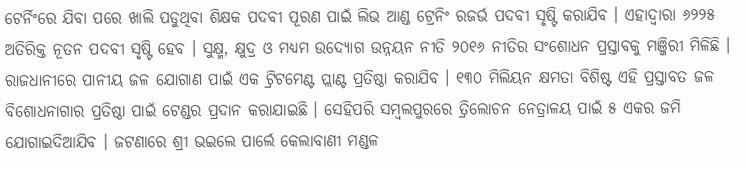ଟେର୍ନିଂରେ ଯିବା ପରେ ଖାଲି ପଡୁଥିବା ଶିକ୍ଷକ ପଦବୀ ପୂରଣ ପାଇଁ ଲିଭ ଆଣ୍ଡ ଟ୍ରେନିଂ ରଜର୍ଭ ପଦବୀ ସୃଷ୍ଟି କରାଯିବ । ଏହାଦ୍ୱାରା ୬୨୨୫ ଅତିରିକ୍ତ ନୂତନ ପଦବୀ ସୃଷ୍ଟି ହେବ । ସୁକ୍ଷ୍ମ, କ୍ଷୁଦ୍ର ଓ ମଧ୍ୟମ ଉଦ୍ୟୋଗ ଉନ୍ନୟନ ନୀତି ୨୦୧୬ ନୀତିର ସଂଶୋଧନ ପ୍ରସ୍ତାବକୁ ମଞ୍ଜିରୀ ମିଳିଛି । ରାଜଧାନୀରେ ପାନୀୟ ଜଳ ଯୋଗାଣ ପାଇଁ ଏକ ଟ୍ରିଟମେଣ୍ଟ ପ୍ଲାଣ୍ଟ ପ୍ରତିଷ୍ଠା କରାଯିବ । ୧୩୦ ମିଲିୟନ କ୍ଷମତା ବିଶିଷ୍ଟ ଏହି ପ୍ରସ୍ତାବତ ଜଳ ବିଶୋଧନାଗାର ପ୍ରତିଷ୍ଠା ପାଇଁ ଟେଣ୍ଡର ପ୍ରଦାନ କରାଯାଇଛି । ସେହିପରି ସମ୍ବଲପୁରରେ ତ୍ରିଲୋଚନ ନେତ୍ରାଳୟ ପାଇଁ ୫ ଏକର ଜମି ଯୋଗାଇଦିଆଯିବ । ଜଟଣାରେ ଶ୍ରୀ ଭଇଲେ ପାର୍ଲେ କେଲାବାଣୀ ମଣ୍ଡଳ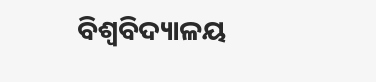ବିଶ୍ୱବିଦ୍ୟାଳୟ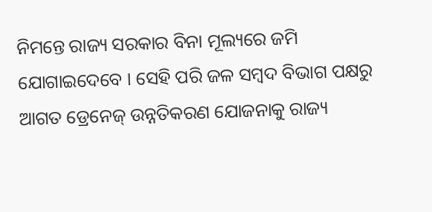ନିମନ୍ତେ ରାଜ୍ୟ ସରକାର ବିନା ମୂଲ୍ୟରେ ଜମି ଯୋଗାଇଦେବେ । ସେହି ପରି ଜଳ ସମ୍ବଦ ବିଭାଗ ପକ୍ଷରୁ ଆଗତ ଡ୍ରେନେଜ୍ ଉନ୍ନତିକରଣ ଯୋଜନାକୁ ରାଜ୍ୟ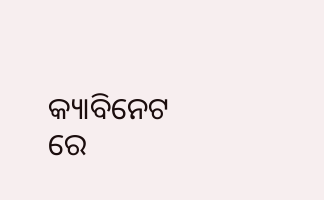କ୍ୟାବିନେଟ ରେ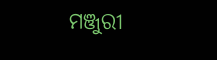ମଞ୍ଜୁରୀ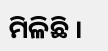ମିଳିଛି ।